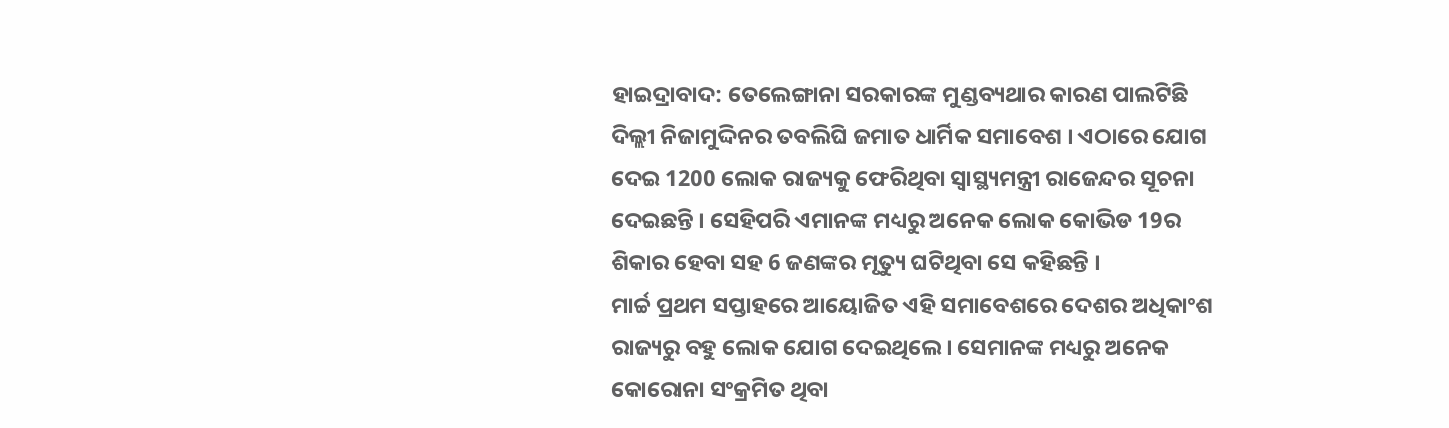ହାଇଦ୍ରାବାଦ: ତେଲେଙ୍ଗାନା ସରକାରଙ୍କ ମୁଣ୍ଡବ୍ୟଥାର କାରଣ ପାଲଟିଛି ଦିଲ୍ଲୀ ନିଜାମୁଦ୍ଦିନର ତବଲିଘି ଜମାତ ଧାର୍ମିକ ସମାବେଶ । ଏଠାରେ ଯୋଗ ଦେଇ 1200 ଲୋକ ରାଜ୍ୟକୁ ଫେରିଥିବା ସ୍ବାସ୍ଥ୍ୟମନ୍ତ୍ରୀ ରାଜେନ୍ଦର ସୂଚନା ଦେଇଛନ୍ତି । ସେହିପରି ଏମାନଙ୍କ ମଧ୍ୟରୁ ଅନେକ ଲୋକ କୋଭିଡ 19ର ଶିକାର ହେବା ସହ 6 ଜଣଙ୍କର ମୃତ୍ୟୁ ଘଟିଥିବା ସେ କହିଛନ୍ତି ।
ମାର୍ଚ୍ଚ ପ୍ରଥମ ସପ୍ତାହରେ ଆୟୋଜିତ ଏହି ସମାବେଶରେ ଦେଶର ଅଧିକାଂଶ ରାଜ୍ୟରୁ ବହୁ ଲୋକ ଯୋଗ ଦେଇଥିଲେ । ସେମାନଙ୍କ ମଧ୍ୟରୁ ଅନେକ କୋରୋନା ସଂକ୍ରମିତ ଥିବା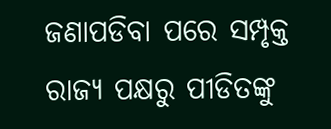ଜଣାପଡିବା ପରେ ସମ୍ପୃକ୍ତ ରାଜ୍ୟ ପକ୍ଷରୁ ପୀଡିତଙ୍କୁ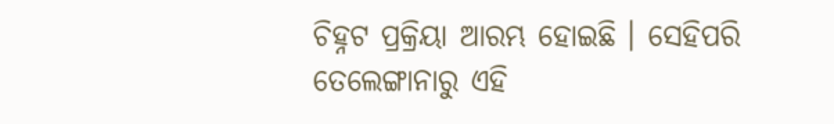ଚିହ୍ନଟ ପ୍ରକ୍ରିୟା ଆରମ୍ଭ ହୋଇଛି । ସେହିପରି ତେଲେଙ୍ଗାନାରୁ ଏହି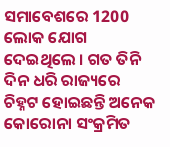ସମାବେଶରେ 1200 ଲୋକ ଯୋଗ ଦେଇଥିଲେ । ଗତ ତିନି ଦିନ ଧରି ରାଜ୍ୟରେ ଚିହ୍ନଟ ହୋଇଛନ୍ତି ଅନେକ କୋରୋନା ସଂକ୍ରମିତ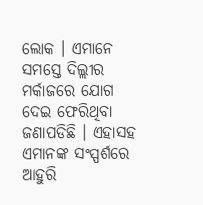ଲୋକ । ଏମାନେ ସମସ୍ତେ ଦିଲ୍ଲୀର ମର୍କାଜରେ ଯୋଗ ଦେଇ ଫେରିଥିବା ଜଣାପଡିଛି । ଏହାସହ ଏମାନଙ୍କ ସଂସ୍ପର୍ଶରେ ଆହୁରି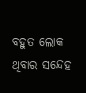ବହୁତ ଲୋକ ଥିବାର ସନ୍ଦେହ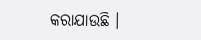କରାଯାଉଛି ।